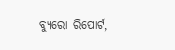ବ୍ୟୁରୋ ରିପୋର୍ଟ,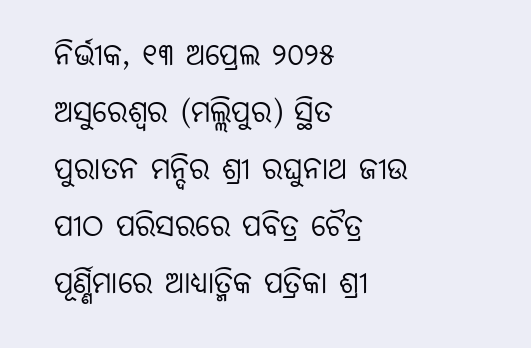ନିର୍ଭୀକ, ୧୩ ଅପ୍ରେଲ ୨୦୨୫
ଅସୁରେଶ୍ଵର (ମଲ୍ଲିପୁର) ସ୍ଥିତ ପୁରାତନ ମନ୍ଦିର ଶ୍ରୀ ରଘୁନାଥ ଜୀଉ ପୀଠ ପରିସରରେ ପବିତ୍ର ଚୈତ୍ର ପୂର୍ଣ୍ଣିମାରେ ଆଧ୍ୟାତ୍ମିକ ପତ୍ରିକା ଶ୍ରୀ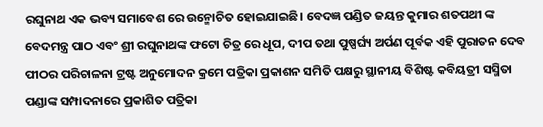ରଘୁନାଥ ଏକ ଭବ୍ୟ ସମାବେଶ ରେ ଉନ୍ମୋଚିତ ହୋଇଯାଇଛି। ବେଦଜ୍ଞ ପଣ୍ଡିତ ଜୟନ୍ତ କୁମାର ଶତପଥୀ ଙ୍କ ବେଦମନ୍ତ୍ର ପାଠ ଏବଂ ଶ୍ରୀ ରଘୁନାଥଙ୍କ ଫଟୋ ଚିତ୍ର ରେ ଧୂପ, ଦୀପ ତଥା ପୁଷ୍ପର୍ଘ୍ୟ ଅର୍ପଣ ପୂର୍ବକ ଏହି ପୁରାତନ ଦେବ ପୀଠର ପରିଚାଳନା ଟ୍ରଷ୍ଟ ଅନୁମୋଦନ କ୍ରମେ ପତ୍ରିକା ପ୍ରକାଶନ ସମିତି ପକ୍ଷରୁ ସ୍ଥାନୀୟ ବିଶିଷ୍ଟ କବିୟତ୍ରୀ ସସ୍ମିତା ପଣ୍ଡାଙ୍କ ସମ୍ପାଦନାରେ ପ୍ରକାଶିତ ପତ୍ରିକା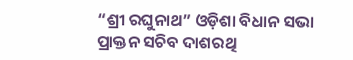“ଶ୍ରୀ ରଘୁନାଥ” ଓଡ଼ିଶା ବିଧାନ ସଭା ପ୍ରାକ୍ତନ ସଚିବ ଦାଶରଥି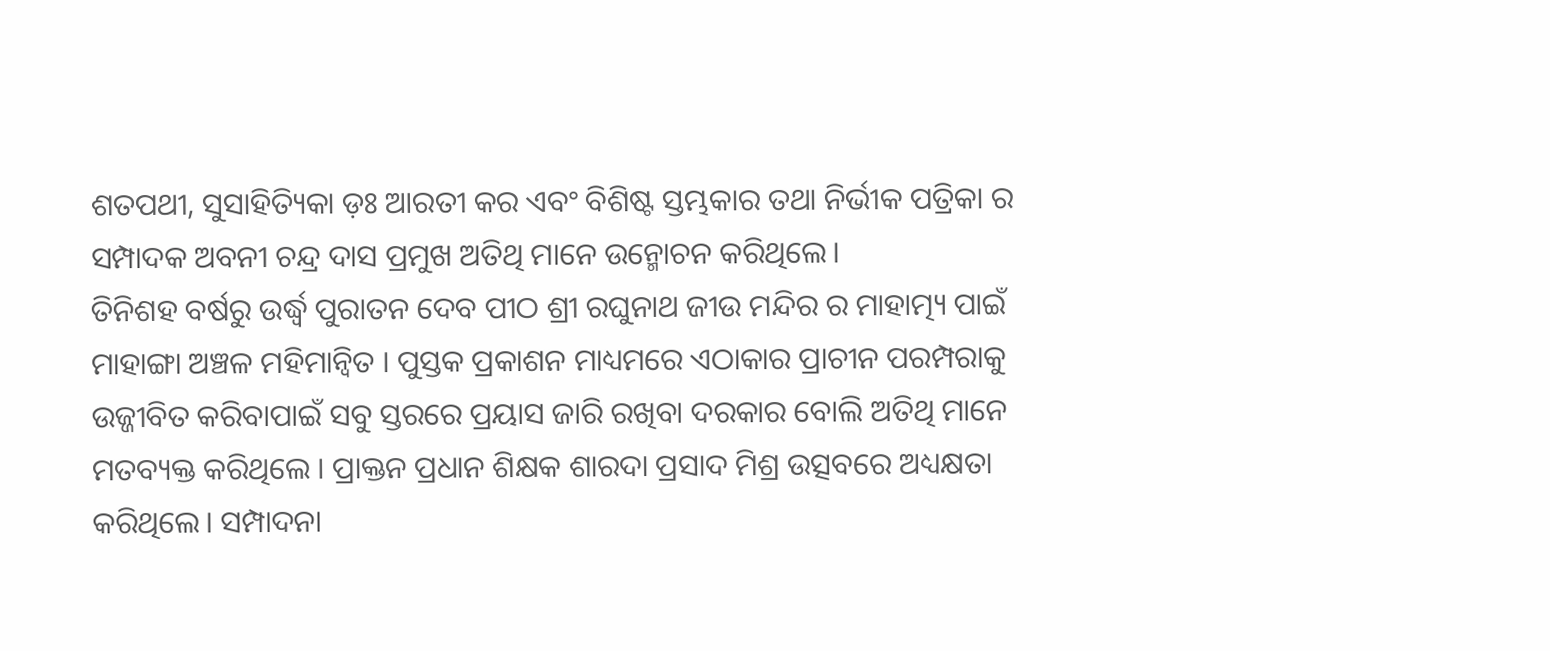ଶତପଥୀ, ସୁସାହିତ୍ୟିକା ଡ଼ଃ ଆରତୀ କର ଏବଂ ବିଶିଷ୍ଟ ସ୍ତମ୍ଭକାର ତଥା ନିର୍ଭୀକ ପତ୍ରିକା ର ସମ୍ପାଦକ ଅବନୀ ଚନ୍ଦ୍ର ଦାସ ପ୍ରମୁଖ ଅତିଥି ମାନେ ଉନ୍ମୋଚନ କରିଥିଲେ।
ତିନିଶହ ବର୍ଷରୁ ଉର୍ଦ୍ଧ୍ବ ପୁରାତନ ଦେବ ପୀଠ ଶ୍ରୀ ରଘୁନାଥ ଜୀଉ ମନ୍ଦିର ର ମାହାତ୍ମ୍ୟ ପାଇଁ ମାହାଙ୍ଗା ଅଞ୍ଚଳ ମହିମାନ୍ଵିତ । ପୁସ୍ତକ ପ୍ରକାଶନ ମାଧ୍ୟମରେ ଏଠାକାର ପ୍ରାଚୀନ ପରମ୍ପରାକୁ ଉଜ୍ଜୀବିତ କରିବାପାଇଁ ସବୁ ସ୍ତରରେ ପ୍ରୟାସ ଜାରି ରଖିବା ଦରକାର ବୋଲି ଅତିଥି ମାନେ ମତବ୍ୟକ୍ତ କରିଥିଲେ । ପ୍ରାକ୍ତନ ପ୍ରଧାନ ଶିକ୍ଷକ ଶାରଦା ପ୍ରସାଦ ମିଶ୍ର ଉତ୍ସବରେ ଅଧ୍ୟକ୍ଷତା କରିଥିଲେ। ସମ୍ପାଦନା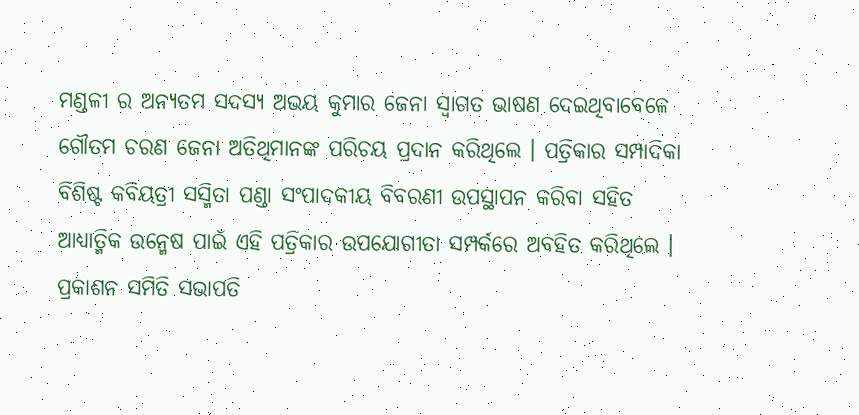ମଣ୍ଡଳୀ ର ଅନ୍ୟତମ ସଦସ୍ୟ ଅଭୟ କୁମାର ଜେନା ସ୍ବାଗତ ଭାଷଣ ଦେଇଥିବାବେଳେ ଗୌତମ ଚରଣ ଜେନା ଅତିଥିମାନଙ୍କ ପରିଚୟ ପ୍ରଦାନ କରିଥିଲେ । ପତ୍ରିକାର ସମ୍ପାଦିକା ବିଶିଷ୍ଟ କବିୟତ୍ରୀ ସସ୍ମିତା ପଣ୍ଡା ସଂପାଦକୀୟ ବିବରଣୀ ଉପସ୍ଥାପନ କରିବା ସହିତ ଆଧ୍ୟାତ୍ମିକ ଉନ୍ମେଷ ପାଇଁ ଏହି ପତ୍ରିକାର ଉପଯୋଗୀତା ସମ୍ପର୍କରେ ଅବହିତ କରିଥିଲେ । ପ୍ରକାଶନ ସମିତି ସଭାପତି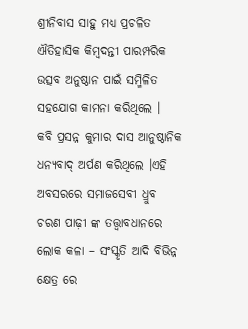ଶ୍ରୀନିବାସ ସାହୁ ମଧ୍ୟ ପ୍ରଚଳିତ ଐତିହାସିକ କିମ୍ବଦନ୍ତୀ ପାରମ୍ପରିକ ଉତ୍ସବ ଅନୁଷ୍ଠାନ ପାଇଁ ସମ୍ମିଳିତ ସହଯୋଗ କାମନା କରିଥିଲେ ।
କବି ପ୍ରସନ୍ନ କୁମାର ଦାସ ଆନୁଷ୍ଠାନିକ ଧନ୍ୟବାଦ୍ ଅର୍ପଣ କରିଥିଲେ ।ଏହି ଅବସରରେ ସମାଜସେବୀ ଧ୍ରୁବ ଚରଣ ପାଢ଼ୀ ଙ୍କ ତତ୍ତ୍ଵାବଧାନରେ ଲୋକ କଳା – ସଂସ୍କୃତି ଆଦି ବିଭିନ୍ନ କ୍ଷେତ୍ର ରେ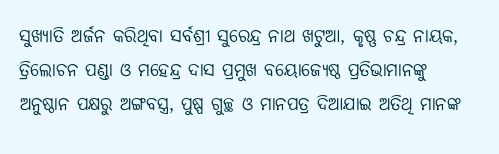ସୁଖ୍ୟାତି ଅର୍ଜନ କରିଥିବା ସର୍ବଶ୍ରୀ ସୁରେନ୍ଦ୍ର ନାଥ ଖଟୁଆ, କୃଷ୍ଣ ଚନ୍ଦ୍ର ନାୟକ, ତ୍ରିଲୋଚନ ପଣ୍ଡା ଓ ମହେନ୍ଦ୍ର ଦାସ ପ୍ରମୁଖ ବୟୋଜ୍ୟେଷ୍ଠ ପ୍ରତିଭାମାନଙ୍କୁ ଅନୁଷ୍ଠାନ ପକ୍ଷରୁ ଅଙ୍ଗବସ୍ତ୍ର, ପୁଷ୍ପ ଗୁଚ୍ଛ ଓ ମାନପତ୍ର ଦିଆଯାଇ ଅତିଥି ମାନଙ୍କ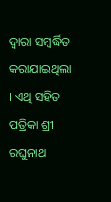ଦ୍ଵାରା ସମ୍ବର୍ଦ୍ଧିତ କରାଯାଇଥିଲା । ଏଥି ସହିତ ପତ୍ରିକା ଶ୍ରୀ ରଘୁନାଥ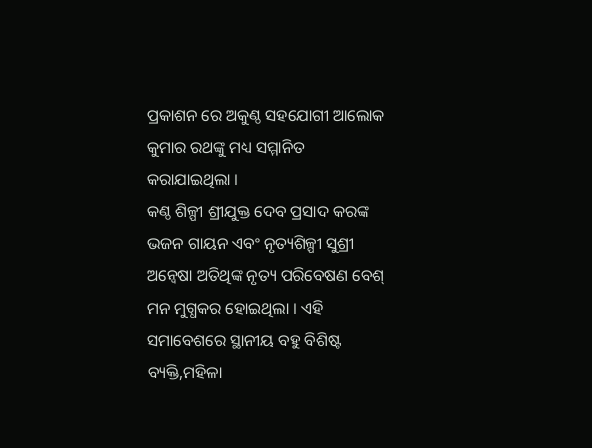ପ୍ରକାଶନ ରେ ଅକୁଣ୍ଠ ସହଯୋଗୀ ଆଲୋକ କୁମାର ରଥଙ୍କୁ ମଧ୍ୟ ସମ୍ମାନିତ କରାଯାଇଥିଲା ।
କଣ୍ଠ ଶିଳ୍ପୀ ଶ୍ରୀଯୁକ୍ତ ଦେବ ପ୍ରସାଦ କରଙ୍କ ଭଜନ ଗାୟନ ଏବଂ ନୃତ୍ୟଶିଳ୍ପୀ ସୁଶ୍ରୀ ଅନ୍ବେଷା ଅତିଥିଙ୍କ ନୃତ୍ୟ ପରିବେଷଣ ବେଶ୍ ମନ ମୁଗ୍ଧକର ହୋଇଥିଲା । ଏହି ସମାବେଶରେ ସ୍ଥାନୀୟ ବହୁ ବିଶିଷ୍ଟ ବ୍ୟକ୍ତି,ମହିଳା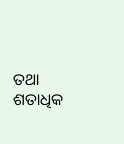ତଥା ଶତାଧିକ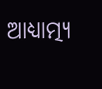ଆଧ୍ୟାତ୍ମ୍ୟ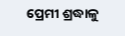ପ୍ରେମୀ ଶ୍ରଦ୍ଧାଳୁ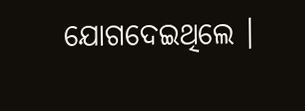ଯୋଗଦେଇଥିଲେ ।